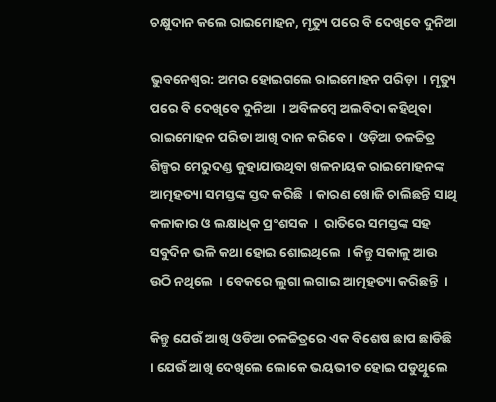ଚକ୍ଷୁଦାନ କଲେ ରାଇମୋହନ, ମୃତ୍ୟୁ ପରେ ବି ଦେଖିବେ ଦୁନିଆ

ଭୁବନେଶ୍ୱର: ଅମର ହୋଇଗଲେ ରାଇମୋହନ ପରିଡ଼ା  । ମୃତ୍ୟୁ ପରେ ବି ଦେଖିବେ ଦୁନିଆ  । ଅବିଳମ୍ବେ ଅଲବିଦା କହିଥିବା ରାଇମୋହନ ପରିଡା ଆଖି ଦାନ କରିବେ ।  ଓଡ଼ିଆ ଚଳଚ୍ଚିତ୍ର ଶିଳ୍ପର ମେରୁଦଣ୍ଡ କୁହାଯାଉଥିବା ଖଳନାୟକ ରାଇମୋହନଙ୍କ ଆତ୍ମହତ୍ୟା ସମସ୍ତଙ୍କ ସ୍ତବ୍ଦ କରିଛି  । କାରଣ ଖୋଜି ଚାଲିଛନ୍ତି ସାଥି କଳାକାର ଓ ଲକ୍ଷାଧିକ ପ୍ରଂଶସକ  ।  ରାତିରେ ସମସ୍ତଙ୍କ ସହ ସବୁଦିନ ଭଳି କଥା ହୋଇ ଶୋଇଥିଲେ  । କିନ୍ତୁ ସକାଳୁ ଆଉ ଉଠି ନଥିଲେ  । ବେକରେ ଲୁଗା ଲଗାଇ ଆତ୍ମହତ୍ୟା କରିଛନ୍ତି  ।

କିନ୍ତୁ ଯେଉଁ ଆଖି ଓଡିଆ ଚଳଚ୍ଚିତ୍ରରେ ଏକ ବିଶେଷ ଛାପ ଛାଡିଛି  । ଯେଉଁ ଆଖି ଦେଖିଲେ ଲୋକେ ଭୟଭୀତ ହୋଇ ପଡୁଥିୁଲେ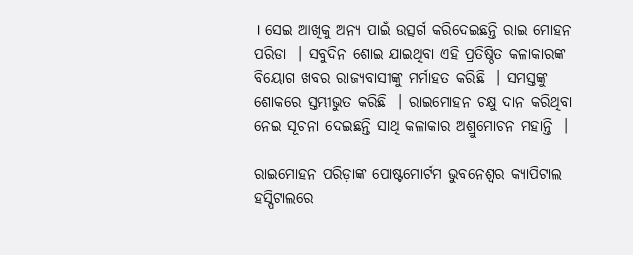। ସେଇ ଆଖିକୁ ଅନ୍ୟ ପାଇଁ ଉତ୍ସର୍ଗ କରିଦେଇଛନ୍ତି ରାଇ ମୋହନ ପରିଡା  । ସବୁଦିନ ଶୋଇ ଯାଇଥିବା ଏହି ପ୍ରତିଷ୍ଠିତ କଳାକାରଙ୍କ ବିୟୋଗ ଖବର ରାଜ୍ୟବାସୀଙ୍କୁ ମର୍ମାହତ କରିଛି  । ସମସ୍ତଙ୍କୁ ଶୋକରେ ସ୍ତମ୍ଭୀଭୁତ କରିଛି  । ରାଇମୋହନ ଚକ୍ଷୁ ଦାନ କରିଥିବା ନେଇ ସୂଚନା ଦେଇଛନ୍ତି ସାଥି କଳାକାର ଅଶ୍ରୁମୋଚନ ମହାନ୍ତି  ।

ରାଇମୋହନ ପରିଡ଼ାଙ୍କ ପୋଷ୍ଟମୋର୍ଟମ ଭୁବନେଶ୍ୱର କ୍ୟାପିଟାଲ ହସ୍ପିଟାଲରେ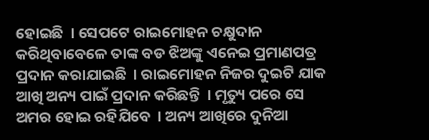ହୋଇଛି  । ସେପଟେ ରାଇମୋହନ ଚକ୍ଷୁଦାନ କରିଥିବାବେଳେ ତାଙ୍କ ବଡ ଝିଅଙ୍କୁ ଏନେଇ ପ୍ରମାଣପତ୍ର ପ୍ରଦାନ କରାଯାଇଛି  । ରାଇମୋହନ ନିଜର ଦୁଇଟି ଯାକ ଆଖି ଅନ୍ୟ ପାଇଁ ପ୍ରଦାନ କରିଛନ୍ତି  । ମୃତ୍ୟୁ ପରେ ସେ ଅମର ହୋଇ ରହିଯିବେ  । ଅନ୍ୟ ଆଖିରେ ଦୁନିଆ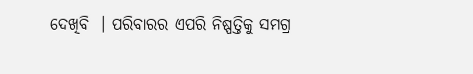ଦେଖିବି  । ପରିବାରର ଏପରି ନିଷ୍ପତ୍ତିକୁ ସମଗ୍ର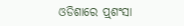ଓଡିଶାରେ ପ୍ର୍‌ଶଂସା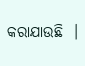କରାଯାଉଛି  ।